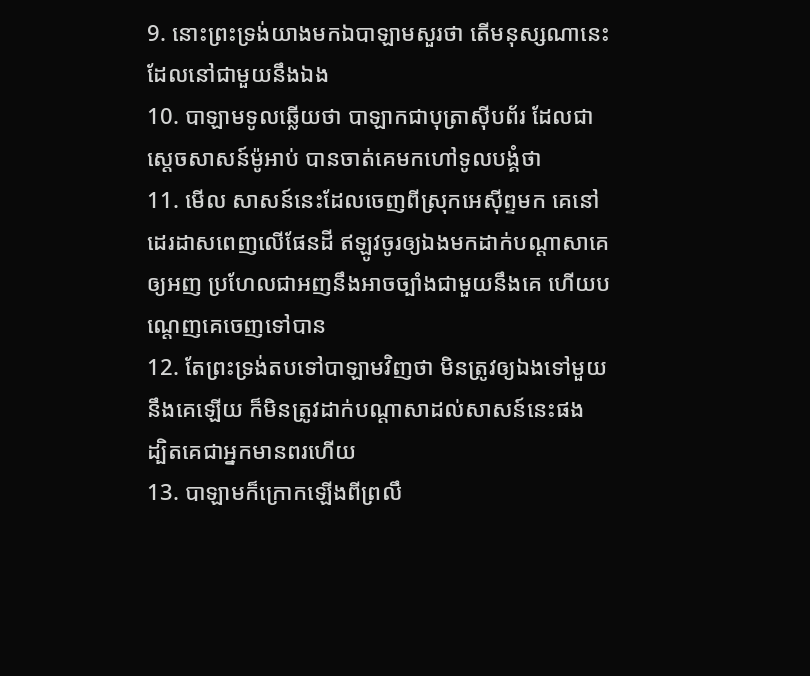9. នោះព្រះទ្រង់យាងមកឯបាឡាមសួរថា តើមនុស្សណានេះ ដែលនៅជាមួយនឹងឯង
10. បាឡាមទូលឆ្លើយថា បាឡាកជាបុត្រាស៊ីបព័រ ដែលជាស្តេចសាសន៍ម៉ូអាប់ បានចាត់គេមកហៅទូលបង្គំថា
11. មើល សាសន៍នេះដែលចេញពីស្រុកអេស៊ីព្ទមក គេនៅដេរដាសពេញលើផែនដី ឥឡូវចូរឲ្យឯងមកដាក់បណ្តាសាគេឲ្យអញ ប្រហែលជាអញនឹងអាចច្បាំងជាមួយនឹងគេ ហើយបណ្តេញគេចេញទៅបាន
12. តែព្រះទ្រង់តបទៅបាឡាមវិញថា មិនត្រូវឲ្យឯងទៅមួយនឹងគេឡើយ ក៏មិនត្រូវដាក់បណ្តាសាដល់សាសន៍នេះផង ដ្បិតគេជាអ្នកមានពរហើយ
13. បាឡាមក៏ក្រោកឡើងពីព្រលឹ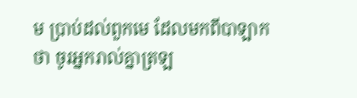ម ប្រាប់ដល់ពួកមេ ដែលមកពីបាឡាកថា ចូរអ្នករាល់គ្នាត្រឡ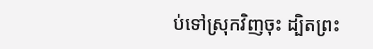ប់ទៅស្រុកវិញចុះ ដ្បិតព្រះ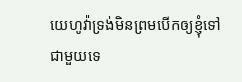យេហូវ៉ាទ្រង់មិនព្រមបើកឲ្យខ្ញុំទៅជាមួយទេ